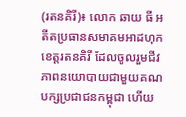(រតនគិរី)៖ លោក ឆាយ ធី អតីតប្រធានសមាគមអាដហុក ខេត្តរតនគិរី ដែលចូលរួមជីវភាពនយោបាយជាមួយគណបក្សប្រជាជនកម្ពុជា ហើយ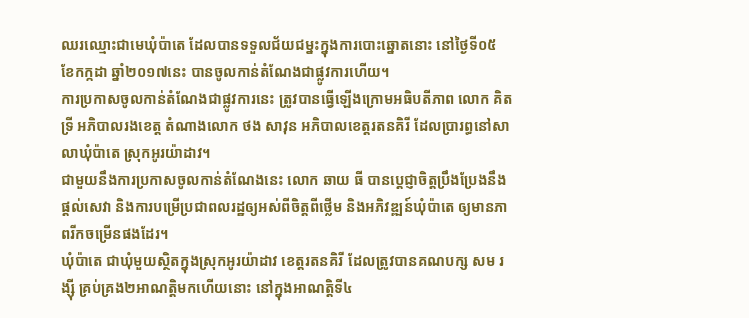ឈរឈ្មោះជាមេឃុំប៉ាតេ ដែលបានទទួលជ័យជម្នះក្នុងការបោះឆ្នោតនោះ នៅថ្ងៃទី០៥ ខែកក្កដា ឆ្នាំ២០១៧នេះ បានចូលកាន់តំណែងជាផ្លូវការហើយ។
ការប្រកាសចូលកាន់តំណែងជាផ្លូវការនេះ ត្រូវបានធ្វើឡើងក្រោមអធិបតីភាព លោក គិត ទ្រី អភិបាលរងខេត្ត តំណាងលោក ថង សាវុន អភិបាលខេត្តរតនគិរី ដែលប្រារព្ធនៅសាលាឃុំប៉ាតេ ស្រុកអូរយ៉ាដាវ។
ជាមួយនឹងការប្រកាសចូលកាន់តំណែងនេះ លោក ឆាយ ធី បានប្ដេជ្ញាចិត្តប្រឹងប្រែងនឹងផ្ដល់សេវា និងការបម្រើប្រជាពលរដ្ឋឲ្យអស់ពីចិត្តពីថ្លើម និងអភិវឌ្ឍន៍ឃុំប៉ាតេ ឲ្យមានភាពរីកចម្រើនផងដែរ។
ឃុំប៉ាតេ ជាឃុំមួយស្ថិតក្នុងស្រុកអូរយ៉ាដាវ ខេត្តរតនគិរី ដែលត្រូវបានគណបក្ស សម រង្ស៊ី គ្រប់គ្រង២អាណត្តិមកហើយនោះ នៅក្នុងអាណត្តិទី៤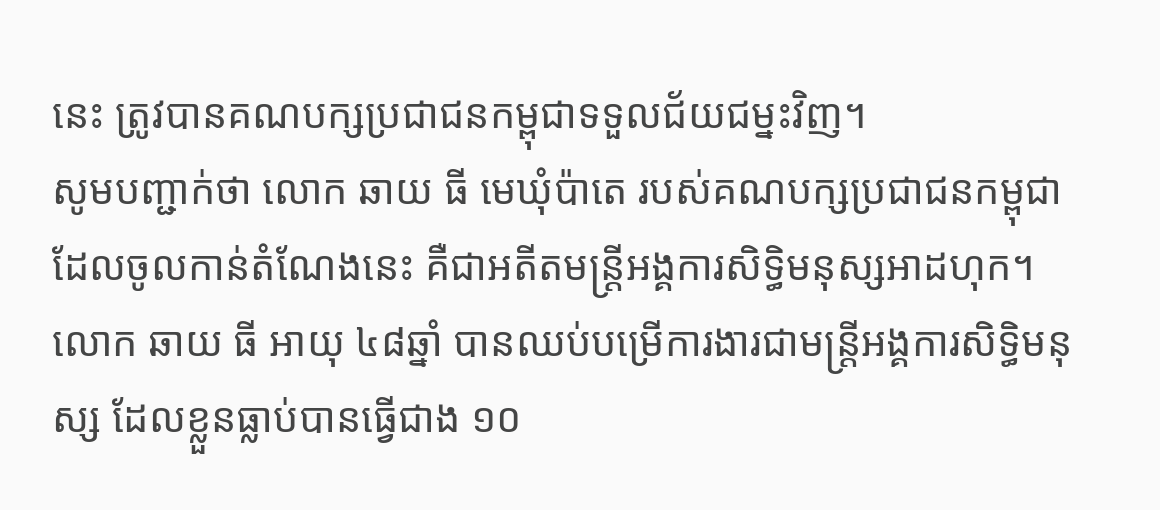នេះ ត្រូវបានគណបក្សប្រជាជនកម្ពុជាទទួលជ័យជម្នះវិញ។
សូមបញ្ជាក់ថា លោក ឆាយ ធី មេឃុំប៉ាតេ របស់គណបក្សប្រជាជនកម្ពុជាដែលចូលកាន់តំណែងនេះ គឺជាអតីតមន្ដ្រីអង្គការសិទ្ធិមនុស្សអាដហុក។ លោក ឆាយ ធី អាយុ ៤៨ឆ្នាំ បានឈប់បម្រើការងារជាមន្ដ្រីអង្គការសិទ្ធិមនុស្ស ដែលខ្លួនធ្លាប់បានធ្វើជាង ១០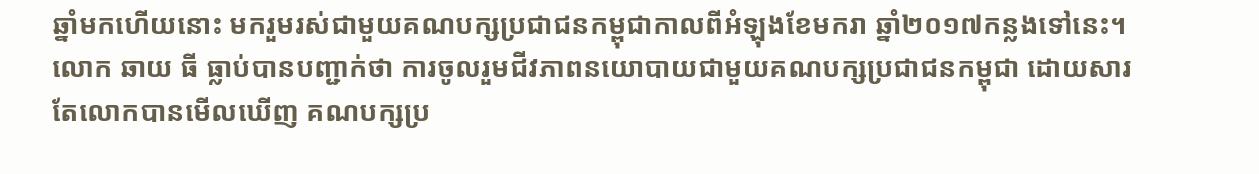ឆ្នាំមកហើយនោះ មករួមរស់ជាមួយគណបក្សប្រជាជនកម្ពុជាកាលពីអំឡុងខែមករា ឆ្នាំ២០១៧កន្លងទៅនេះ។
លោក ឆាយ ធី ធ្លាប់បានបញ្ជាក់ថា ការចូលរួមជីវភាពនយោបាយជាមួយគណបក្សប្រជាជនកម្ពុជា ដោយសារតែលោកបានមើលឃើញ គណបក្សប្រ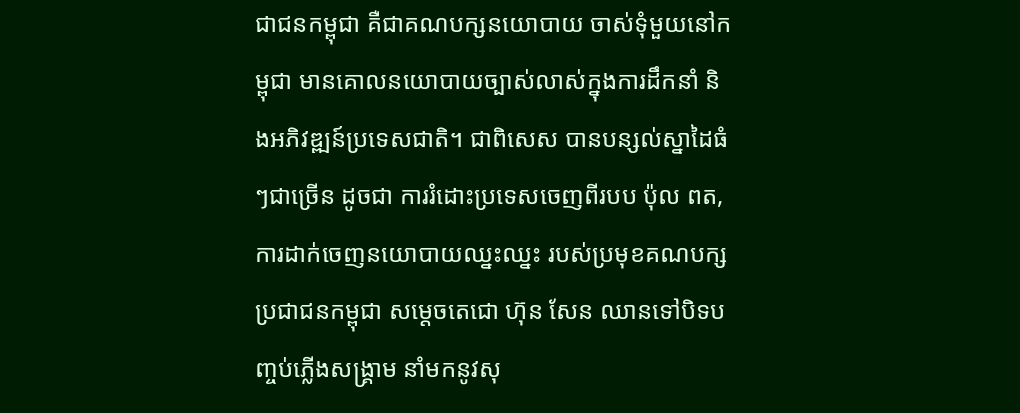ជាជនកម្ពុជា គឺជាគណបក្សនយោបាយ ចាស់ទុំមួយនៅកម្ពុជា មានគោលនយោបាយច្បាស់លាស់ក្នុងការដឹកនាំ និងអភិវឌ្ឍន៍ប្រទេសជាតិ។ ជាពិសេស បានបន្សល់ស្នាដៃធំៗជាច្រើន ដូចជា ការរំដោះប្រទេសចេញពីរបប ប៉ុល ពត, ការដាក់ចេញនយោបាយឈ្នះឈ្នះ របស់ប្រមុខគណបក្សប្រជាជនកម្ពុជា សម្ដេចតេជោ ហ៊ុន សែន ឈានទៅបិទបញ្ចប់ភ្លើងសង្គ្រាម នាំមកនូវសុ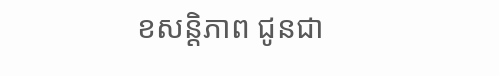ខសន្ដិភាព ជូនជា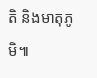តិ និងមាតុភូមិ៕